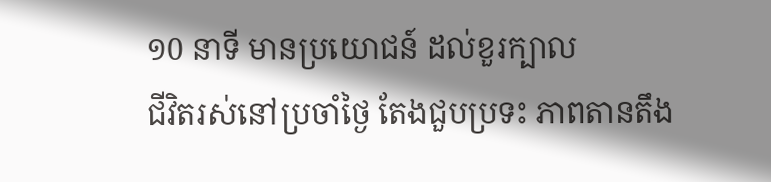១0 នាទី មានប្រយោជន៍ ដល់ខួរក្បាល
ជីវិតរស់នៅប្រចាំថ្ងៃ តែងជួបប្រទះ ភាពតានតឹង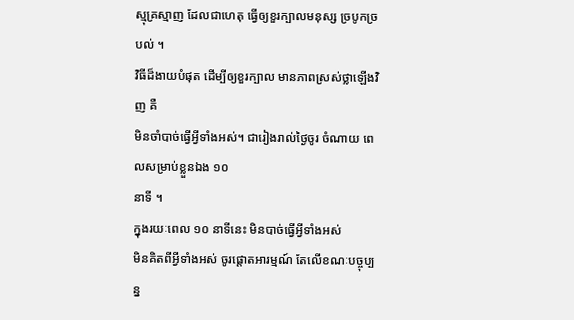ស្មុគ្រស្មាញ ដែលជាហេតុ ធ្វើឲ្យខួរក្បាលមនុស្ស ច្របូកច្របល់ ។
វិធីដ៏ងាយបំផុត ដើម្បីឲ្យខួរក្បាល មានភាពស្រស់ថ្លាឡើងវិញ គឺ
មិនចាំបាច់ធ្វើអ្វីទាំងអស់។ ជារៀងរាល់ថ្ងៃចូរ ចំណាយ ពេលសម្រាប់ខ្លួនឯង ១០
នាទី ។
ក្នុងរយៈពេល ១០ នាទីនេះ មិនបាច់ធ្វើអ្វីទាំងអស់
មិនគិតពីអ្វីទាំងអស់ ចូរផ្តោតអារម្មណ៍ តែលើខណៈបច្ចុប្បន្ន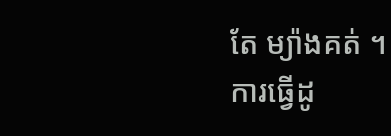តែ ម្យ៉ាងគត់ ។
ការធ្វើដូ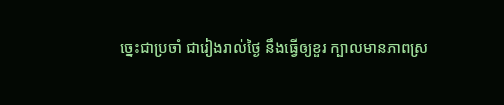ច្នេះជាប្រចាំ ជារៀងរាល់ថ្ងៃ នឹងធ្វើឲ្យខួរ ក្បាលមានភាពស្រ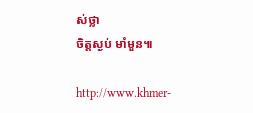ស់ថ្លា
ចិត្តស្ងប់ មាំមួន៕

http://www.khmer-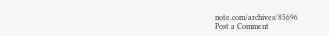note.com/archives/85696
Post a Comment